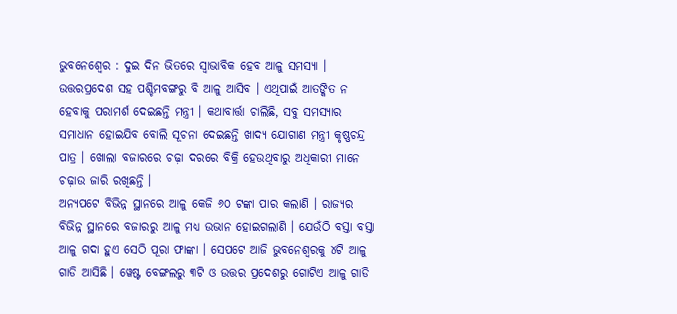ଭୁବନେଶ୍ୱେର : ଦୁଇ ଦିନ ଭିତରେ ସ୍ବାଭାବିକ ହେବ ଆଳୁ ସମସ୍ୟା । ଉତ୍ତରପ୍ରଦେଶ ସହ ପଶ୍ଚିମବଙ୍ଗରୁ ବି ଆଳୁ ଆସିବ । ଏଥିପାଇଁ ଆତଙ୍କିତ ନ ହେବାକୁ ପରାମର୍ଶ ଦେଇଛନ୍ତି ମନ୍ତ୍ରୀ । କଥାବାର୍ତ୍ତା ଚାଲିଛି, ସବୁ ସମସ୍ୟାର ସମାଧାନ ହୋଇଯିବ ବୋଲି ସୂଚନା ଦେଇଛନ୍ତି ଖାଦ୍ୟ ଯୋଗାଣ ମନ୍ତ୍ରୀ କୃଷ୍ଣଚନ୍ଦ୍ର ପାତ୍ର । ଖୋଲା ବଜାରରେ ଚଢ଼ା ଦରରେ ବିକ୍ରି ହେଉଥିବାରୁ ଅଧିକାରୀ ମାନେ ଚଢ଼ାଉ ଜାରି ରଖିଛନ୍ତି ।
ଅନ୍ୟପଟେ ବିଭିନ୍ନ ସ୍ଥାନରେ ଆଳୁ କେଜି ୬୦ ଟଙ୍କା ପାର କଲାଣି । ରାଜ୍ୟର ବିଭିନ୍ନ ସ୍ଥାନରେ ବଜାରରୁ ଆଳୁ ମଧ୍ୟ ଉଭାନ ହୋଇଗଲାଣି । ଯେଉଁଠି ବସ୍ତା ବସ୍ତା ଆଳୁ ଗଦା ହୁଏ ସେଠି ପୂରା ଫାଙ୍କା । ସେପଟେ ଆଜି ଭୁବନେଶ୍ବରକୁ ୪ଟି ଆଳୁ ଗାଡି ଆସିଛି । ୱେଷ୍ଟ ବେଙ୍ଗଲରୁ ୩ଟି ଓ ଉତ୍ତର ପ୍ରଦେଶରୁ ଗୋଟିଏ ଆଳୁ ଗାଡି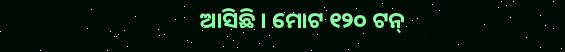ଆସିଛି । ମୋଟ ୧୨୦ ଟନ୍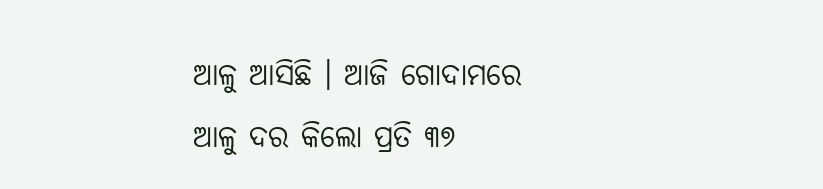ଆଳୁ ଆସିଛି । ଆଜି ଗୋଦାମରେ ଆଳୁ ଦର କିଲୋ ପ୍ରତି ୩୭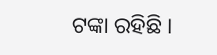ଟଙ୍କା ରହିଛି ।